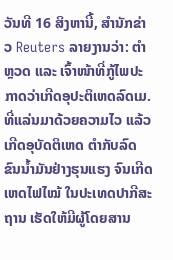ວັນທີ 16 ສິງຫານີ້, ສຳນັກຂ່າວ Reuters ລາຍງານວ່າ: ຕຳຫຼວດ ແລະ ເຈົ້າໜ້າທີ່ກູ້ໄພປະກາດວ່າເກີດອຸປະຕິເຫດລົດເມ. ທີ່ແລ່ນມາດ້ວຍຄວາມໄວ ແລ້ວເກີດອຸບັດຕິເຫດ ຕຳກັບລົດຂົນນ້ຳມັນຢ່າງຮຸນແຮງ ຈົນເກີດເຫດໄຟໄໝ້ ໃນປະເທດປາກີສະຖານ ເຮັດໃຫ້ມີຜູ້ໂດຍສານ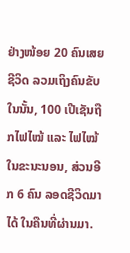ຢ່າງໜ້ອຍ 20 ຄົນເສຍຊີວິດ ລວມເຖິງຄົນຂັບ ໃນນັ້ນ, 100 ເປີເຊັນຖືກໄຟໄໝ້ ແລະ ໄຟໄໝ້ໃນຂະນະນອນ, ສ່ວນອີກ 6 ຄົນ ລອດຊີວິດມາໄດ້ ໃນຄືນທີ່ຜ່ານມາ.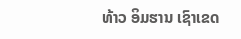ທ້າວ ອິມຮານ ເຊົາເຂດ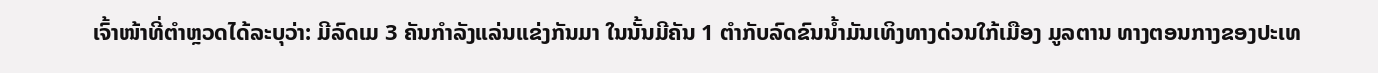ເຈົ້າໜ້າທີ່ຕຳຫຼວດໄດ້ລະບຸວ່າ: ມີລົດເມ 3 ຄັນກຳລັງແລ່ນແຂ່ງກັນມາ ໃນນັ້ນມີຄັນ 1 ຕຳກັບລົດຂົນນ້ຳມັນເທິງທາງດ່ວນໃກ້ເມືອງ ມູລຕານ ທາງຕອນກາງຂອງປະເທ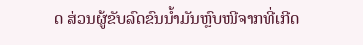ດ ສ່ວນຜູ້ຂັບລົດຂົນນ້ຳມັນຫຼົບໜີຈາກທີ່ເກີດ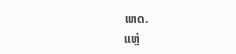ເຫດ.
ແຫຼ່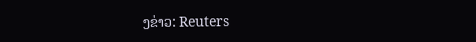ງຂ່າວ: Reuters